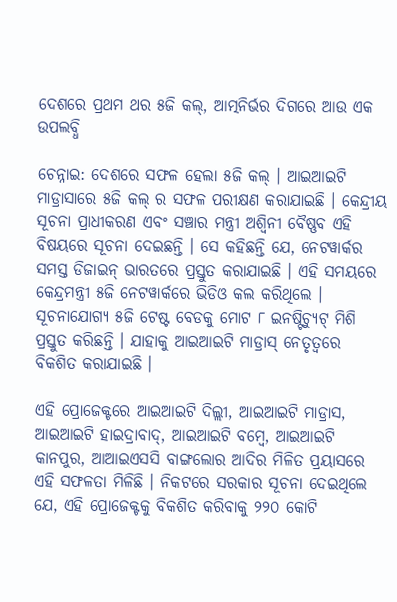ଦେଶରେ ପ୍ରଥମ ଥର ୫ଜି କଲ୍, ଆତ୍ମନିର୍ଭର ଦିଗରେ ଆଉ ଏକ ଉପଲବ୍ଧି

ଚେନ୍ନାଇ: ଦେଶରେ ସଫଳ ହେଲା ୫ଜି କଲ୍ । ଆଇଆଇଟି ମାଡ୍ରାସାରେ ୫ଜି କଲ୍ ର ସଫଳ ପରୀକ୍ଷଣ କରାଯାଇଛି । କେନ୍ଦ୍ରୀୟ ସୂଚନା ପ୍ରାଧୀକରଣ ଏବଂ ସଞ୍ଚାର ମନ୍ତ୍ରୀ ଅଶ୍ୱିନୀ ବୈଷ୍ଣବ ଏହି ବିଷୟରେ ସୂଚନା ଦେଇଛନ୍ତି । ସେ କହିଛନ୍ତି ଯେ, ନେଟୱାର୍କର ସମସ୍ତ ଡିଜାଇନ୍ ଭାରତରେ ପ୍ରସ୍ତୁତ କରାଯାଇଛି । ଏହି ସମୟରେ କେନ୍ଦ୍ରମନ୍ତ୍ରୀ ୫ଜି ନେଟୱାର୍କରେ ଭିଡିଓ କଲ କରିଥିଲେ । ସୂଚନାଯୋଗ୍ୟ ୫ଜି ଟେଷ୍ଟ ବେଡକୁ ମୋଟ ୮ ଇନଷ୍ଟିଚ୍ୟୁଟ୍ ମିଶି ପ୍ରସ୍ତୁତ କରିଛନ୍ତି । ଯାହାକୁ ଆଇଆଇଟି ମାଡ୍ରାସ୍ ନେତୃତ୍ୱରେ ବିକଶିତ କରାଯାଇଛି ।

ଏହି ପ୍ରୋଜେକ୍ଟରେ ଆଇଆଇଟି ଦିଲ୍ଲୀ, ଆଇଆଇଟି ମାଡ୍ରାସ, ଆଇଆଇଟି ହାଇଦ୍ରାବାଦ୍, ଆଇଆଇଟି ବମ୍ବେ, ଆଇଆଇଟି କାନପୁର, ଆଆଇଏସସି ବାଙ୍ଗଲୋର ଆଦିର ମିଳିତ ପ୍ରୟାସରେ ଏହି ସଫଳତା ମିଳିଛି । ନିକଟରେ ସରକାର ସୂଚନା ଦେଇଥିଲେ ଯେ, ଏହି ପ୍ରୋଜେକ୍ଟକୁ ବିକଶିତ କରିବାକୁ ୨୨୦ କୋଟି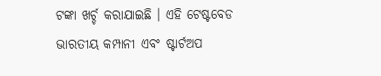ଟଙ୍କା ଖର୍ଚ୍ଚ କରାଯାଇଛି । ଏହି ଟେଷ୍ଟବେଡ ଭାରତୀୟ କମ୍ପାନୀ ଏବଂ ଷ୍ଟାର୍ଟଅପ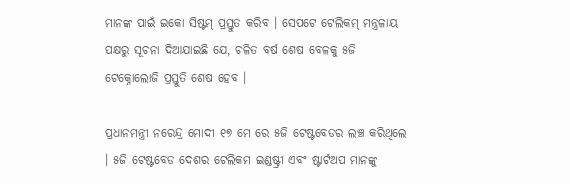ମାନଙ୍କ ପାଇଁ ଇକୋ ସିଷ୍ଟମ୍ ପ୍ରସ୍ତୁତ କରିବ । ସେପଟେ ଟେଲିକମ୍ ମନ୍ତ୍ରଳାୟ ପକ୍ଷରୁ ସୂଚନା ଦିଆଯାଇଛି ଯେ, ଚଳିତ ବର୍ଷ ଶେଷ ବେଳକୁ ୫ଜି ଟେକ୍ନୋଲୋଜି ପ୍ରସ୍ତୁତି ଶେଷ ହେବ ।

ପ୍ରଧାନମନ୍ତ୍ରୀ ନରେନ୍ଦ୍ର ମୋଦୀ ୧୭ ମେ ରେ ୫ଜି ଟେଷ୍ଟବେଡର ଲଞ୍ଚ କରିଥିଲେ । ୫ଜି ଟେଷ୍ଟବେଡ ଦେଶର ଟେଲିକମ ଇଣ୍ଡଷ୍ଟ୍ରୀ ଏବଂ ଷ୍ଟାର୍ଟଅପ ମାନଙ୍କୁ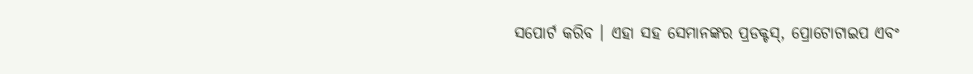ସପୋର୍ଟ କରିବ । ଏହା ସହ ସେମାନଙ୍କର ପ୍ରଡକ୍ଟସ୍, ପ୍ରୋଟୋଟାଇପ ଏବଂ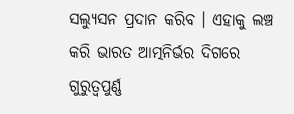ସଲ୍ୟୁସନ ପ୍ରଦାନ କରିବ । ଏହାକୁ ଲଞ୍ଚ କରି ଭାରତ ଆତ୍ମନିର୍ଭର ଦିଗରେ ଗୁରୁତ୍ୱପୁର୍ଣ୍ଣ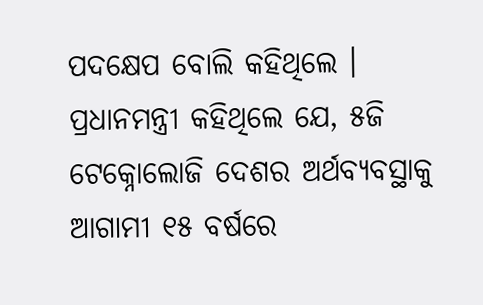ପଦକ୍ଷେପ ବୋଲି କହିଥିଲେ । ପ୍ରଧାନମନ୍ତ୍ରୀ କହିଥିଲେ ଯେ, ୫ଜି ଟେକ୍ନୋଲୋଜି ଦେଶର ଅର୍ଥବ୍ୟବସ୍ଥାକୁ ଆଗାମୀ ୧୫ ବର୍ଷରେ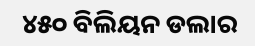୪୫୦ ବିଲିୟନ ଡଲାର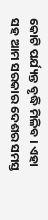କୋଟି ପର୍ଯ୍ୟନ୍ତ ବୃଦ୍ଧି ମିଳିବ । ଏହା ସହ ଆମ ସରକାର ଦେଶର ସମସ୍ତ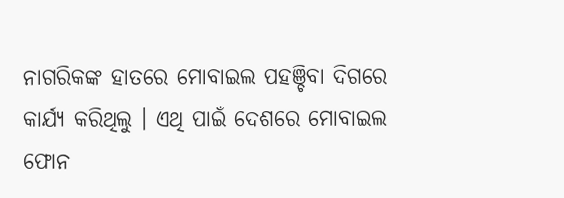ନାଗରିକଙ୍କ ହାତରେ ମୋବାଇଲ ପହଞ୍ଚିବା ଦିଗରେ କାର୍ଯ୍ୟ କରିଥିଲୁ । ଏଥି ପାଇଁ ଦେଶରେ ମୋବାଇଲ ଫୋନ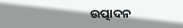ଉତ୍ପାଦନ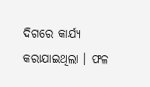ଦିଗରେ କାର୍ଯ୍ୟ କରାଯାଇଥିଲା । ଫଳ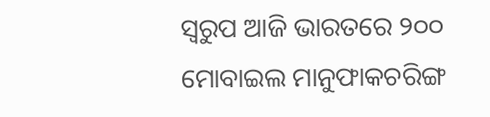ସ୍ୱରୁପ ଆଜି ଭାରତରେ ୨୦୦ ମୋବାଇଲ ମାନୁଫାକଚରିଙ୍ଗ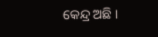କେନ୍ଦ୍ର ଅଛି ।